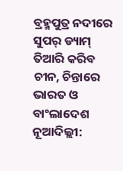ବ୍ରହ୍ମପୁତ୍ର ନଦୀରେ ସୁପର୍ ଡ୍ୟାମ୍ ତିଆରି କରିବ ଚୀନ, ଚିନ୍ତାରେ ଭାରତ ଓ ବାଂଲାଦେଶ
ନୂଆଦିଲ୍ଲୀ: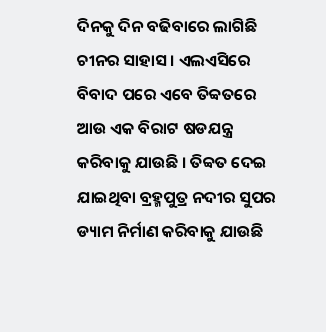ଦିନକୁ ଦିନ ବଢିବାରେ ଲାଗିଛି ଚୀନର ସାହାସ । ଏଲଏସିରେ ବିବାଦ ପରେ ଏବେ ତିବ୍ବତରେ ଆଉ ଏକ ବିରାଟ ଷଡଯନ୍ତ୍ର କରିବାକୁ ଯାଉଛି । ତିବ୍ବତ ଦେଇ ଯାଇଥିବା ବ୍ରହ୍ମପୁତ୍ର ନଦୀର ସୁପର ଡ୍ୟାମ ନିର୍ମାଣ କରିବାକୁ ଯାଉଛି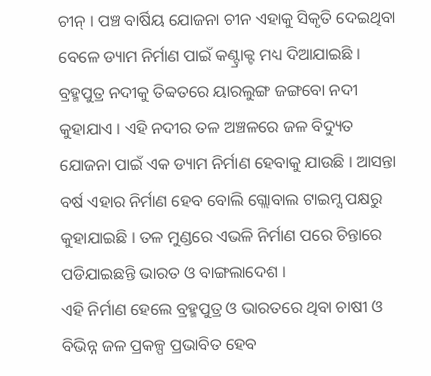ଚୀନ୍ । ପଞ୍ଚ ବାର୍ଷିୟ ଯୋଜନା ଚୀନ ଏହାକୁ ସିକୃତି ଦେଇଥିବା ବେଳେ ଡ୍ୟାମ ନିର୍ମାଣ ପାଇଁ କଣ୍ଟ୍ରାକ୍ଟ ମଧ୍ୟ ଦିଆଯାଇଛି ।
ବ୍ରହ୍ମପୁତ୍ର ନଦୀକୁ ତିବ୍ବତରେ ୟାରଲୁଙ୍ଗ ଜଙ୍ଗବୋ ନଦୀ କୁହାଯାଏ । ଏହି ନଦୀର ତଳ ଅଞ୍ଚଳରେ ଜଳ ବିଦ୍ୟୁତ ଯୋଜନା ପାଇଁ ଏକ ଡ୍ୟାମ ନିର୍ମାଣ ହେବାକୁ ଯାଉଛି । ଆସନ୍ତା ବର୍ଷ ଏହାର ନିର୍ମାଣ ହେବ ବୋଲି ଗ୍ଲୋବାଲ ଟାଇମ୍ସ ପକ୍ଷରୁ କୁହାଯାଇଛି । ତଳ ମୁଣ୍ଡରେ ଏଭଳି ନିର୍ମାଣ ପରେ ଚିନ୍ତାରେ ପଡିଯାଇଛନ୍ତି ଭାରତ ଓ ବାଙ୍ଗଲାଦେଶ ।
ଏହି ନିର୍ମାଣ ହେଲେ ବ୍ରହ୍ମପୁତ୍ର ଓ ଭାରତରେ ଥିବା ଚାଷୀ ଓ ବିଭିନ୍ନ ଜଳ ପ୍ରକଳ୍ପ ପ୍ରଭାବିତ ହେବ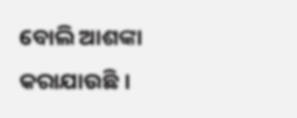ବୋଲି ଆଶଙ୍କା କରାଯାଉଛି ।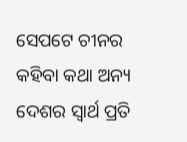ସେପଟେ ଚୀନର କହିବା କଥା ଅନ୍ୟ ଦେଶର ସ୍ବାର୍ଥ ପ୍ରତି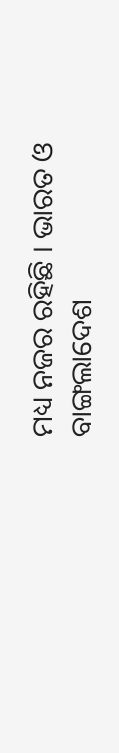ମଧ୍ୟ ନଜର ରହିଛି । ଭାରତ ଓ ବାଙ୍ଗଲାଦେଶ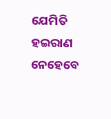ଯେମିତି ହଇରାଣ ନେହେବେ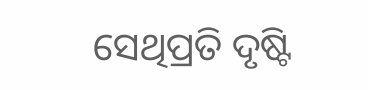ସେଥିପ୍ରତି ଦୃଷ୍ଟି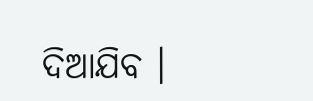ଦିଆଯିବ ।